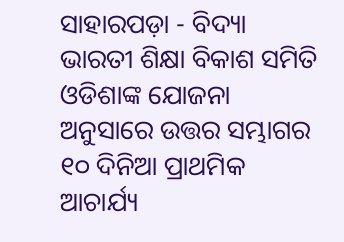ସାହାରପଡ଼ା - ବିଦ୍ୟା ଭାରତୀ ଶିକ୍ଷା ବିକାଶ ସମିତି ଓଡିଶାଙ୍କ ଯୋଜନା ଅନୁସାରେ ଉତ୍ତର ସମ୍ଭାଗର ୧୦ ଦିନିଆ ପ୍ରାଥମିକ ଆଚାର୍ଯ୍ୟ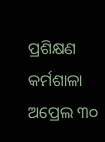ପ୍ରଶିକ୍ଷଣ କର୍ମଶାଳା ଅପ୍ରେଲ ୩୦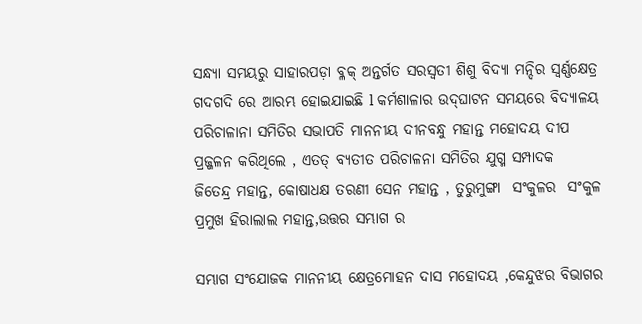ସନ୍ଧ୍ୟା ସମୟରୁ ସାହାରପଡ଼ା ବ୍ଳକ୍ ଅନ୍ତର୍ଗତ ସରସ୍ଵତୀ ଶିଶୁ ବିଦ୍ୟା ମନ୍ଦିର ସ୍ଵର୍ଣ୍ଣକ୍ଷେତ୍ର ଗଦଗଦି ରେ ଆରମ୍ଭ ହୋଇଯାଇଛି l କର୍ମଶାଳାର ଉଦ୍‌ଘାଟନ ସମୟରେ ବିଦ୍ୟାଳୟ ପରିଚାଳାନା ସମିତିର ସଭାପତି ମାନନୀୟ ଦୀନବନ୍ଧୁ ମହାନ୍ତ ମହୋଦୟ ଦୀପ ପ୍ରଜ୍ଜଳନ କରିଥିଲେ , ଏତତ୍ ବ୍ୟତୀତ ପରିଚାଳନା ସମିତିର ଯୁଗ୍ମ ସମ୍ପାଦକ   ଜିତେନ୍ଦ୍ର ମହାନ୍ତ, କୋଷାଧକ୍ଷ ତରଣୀ ସେନ ମହାନ୍ତ , ତୁରୁମୁଙ୍ଗା  ସଂକୁଳର  ସଂକୁଳ ପ୍ରମୁଖ ହିରାଲାଲ ମହାନ୍ତ,ଉତ୍ତର ସମ୍ଭାଗ ର

ସମ୍ଭାଗ ସଂଯୋଜକ ମାନନୀୟ କ୍ଷେତ୍ରମୋହନ ଦାସ ମହୋଦୟ ,କେନ୍ଦୁଝର ବିଭାଗର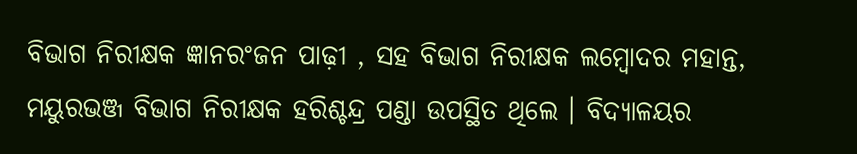ବିଭାଗ ନିରୀକ୍ଷକ ଜ୍ଞାନରଂଜନ ପାଢ଼ୀ , ସହ ବିଭାଗ ନିରୀକ୍ଷକ ଲମ୍ବୋଦର ମହାନ୍ତ, ମୟୁରଭଞ୍ଜ ବିଭାଗ ନିରୀକ୍ଷକ ହରିଶ୍ଚନ୍ଦ୍ର ପଣ୍ଡା ଉପସ୍ଥିତ ଥିଲେ । ବିଦ୍ୟାଳୟର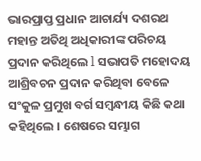ଭାରପ୍ରାପ୍ତ ପ୍ରଧାନ ଆଚାର୍ଯ୍ୟ ଦଶରଥ ମହାନ୍ତ ଅତିଥି ଅଧିକାରୀଙ୍କ ପରିଚୟ ପ୍ରଦାନ କରିଥିଲେ l ସଭାପତି ମହୋଦୟ ଆଶ୍ରିବଚନ ପ୍ରଦାନ କରିଥିବା ବେଳେ ସଂକୁଳ ପ୍ରମୁଖ ବର୍ଗ ସମ୍ବନ୍ଧୀୟ କିଛି କଥା କହିଥିଲେ । ଶେଷରେ ସମ୍ଭାଗ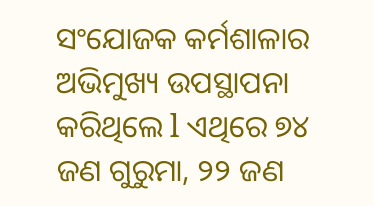ସଂଯୋଜକ କର୍ମଶାଳାର ଅଭିମୁଖ୍ୟ ଉପସ୍ଥାପନା କରିଥିଲେ l ଏଥିରେ ୭୪ ଜଣ ଗୁରୁମା, ୨୨ ଜଣ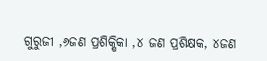ଗୁରୁଜୀ ,୬ଜଣ ପ୍ରଶିକ୍ଷିକା ,୪ ଜଣ ପ୍ରଶିକ୍ଷକ, ୪ଜଣ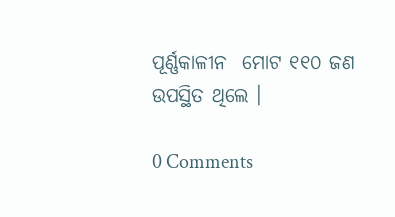ପୂର୍ଣ୍ଣକାଳୀନ  ମୋଟ ୧୧୦ ଜଣ ଉପସ୍ଥିତ ଥିଲେ ।

0 Comments